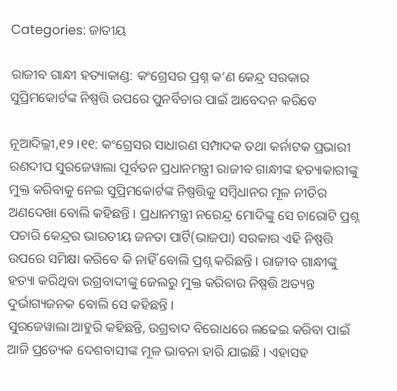Categories: ଜାତୀୟ

ରାଜୀବ ଗାନ୍ଧୀ ହତ୍ୟାକାଣ୍ଡ: କଂଗ୍ରେସର ପ୍ରଶ୍ନ କ’ଣ କେନ୍ଦ୍ର ସରକାର ସୁପ୍ରିମକୋର୍ଟଙ୍କ ନିଷ୍ପତ୍ତି ଉପରେ ପୁନର୍ବିଚାର ପାଇଁ ଆବେଦନ କରିବେ

ନୂଆଦିଲ୍ଲୀ,୧୨ ।୧୧: କଂଗ୍ରେସର ସାଧାରଣ ସମ୍ପାଦକ ତଥା କର୍ନାଟକ ପ୍ରଭାରୀ ରଣଦୀପ ସୁରଜେୱାଲା ପୂର୍ବତନ ପ୍ରଧାନମନ୍ତ୍ରୀ ରାଜୀବ ଗାନ୍ଧୀଙ୍କ ହତ୍ୟାକାରୀଙ୍କୁ ମୁକ୍ତ କରିବାକୁ ନେଇ ସୁପ୍ରିମକୋର୍ଟଙ୍କ ନିଷ୍ପତ୍ତିକୁ ସମ୍ବିଧାନର ମୂଳ ନୀତିର ଅଣଦେଖା ବୋଲି କହିଛନ୍ତି । ପ୍ରଧାନମନ୍ତ୍ରୀ ନରେନ୍ଦ୍ର ମୋଦିଙ୍କୁ ସେ ଚାରୋଟି ପ୍ରଶ୍ନ ପଚାରି କେନ୍ଦ୍ରର ଭାରତୀୟ ଜନତା ପାର୍ଟି(ଭାଜପା) ସରକାର ଏହି ନିଷ୍ପତ୍ତି ଉପରେ ସମିକ୍ଷା କରିବେ କି ନାହିଁ ବୋଲି ପ୍ରଶ୍ନ କରିଛନ୍ତି । ରାଜୀବ ଗାନ୍ଧୀଙ୍କୁ ହତ୍ୟା କରିଥିବା ଉଗ୍ରବାଦୀଙ୍କୁ ଜେଲରୁ ମୁକ୍ତ କରିବାର ନିଷ୍ପତ୍ତି ଅତ୍ୟନ୍ତ ଦୁର୍ଭାଗ୍ୟଜନକ ବୋଲି ସେ କହିଛନ୍ତି ।
ସୁରଜେୱାଲା ଆହୁରି କହିଛନ୍ତି, ଉଗ୍ରବାଦ ବିରୋଧରେ ଲଢେଇ କରିବା ପାଇଁ ଆଜି ପ୍ରତ୍ୟେକ ଦେଶବାସୀଙ୍କ ମୂଳ ଭାବନା ହାରି ଯାଇଛି । ଏହାସହ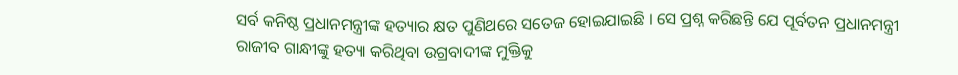ସର୍ବ କନିଷ୍ଠ ପ୍ରଧାନମନ୍ତ୍ରୀଙ୍କ ହତ୍ୟାର କ୍ଷତ ପୁଣିଥରେ ସତେଜ ହୋଇଯାଇଛି । ସେ ପ୍ରଶ୍ନ କରିଛନ୍ତି ଯେ ପୂର୍ବତନ ପ୍ରଧାନମନ୍ତ୍ରୀ ରାଜୀବ ଗାନ୍ଧୀଙ୍କୁ ହତ୍ୟା କରିଥିବା ଉଗ୍ରବାଦୀଙ୍କ ମୁକ୍ତିକୁ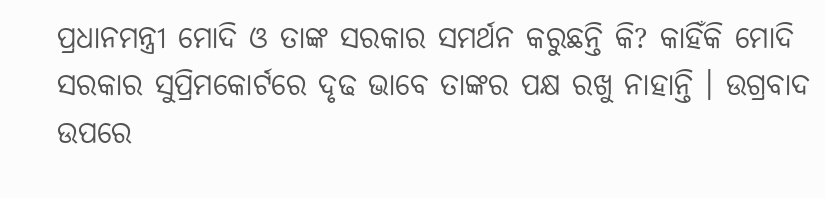ପ୍ରଧାନମନ୍ତ୍ରୀ ମୋଦି ଓ ତାଙ୍କ ସରକାର ସମର୍ଥନ କରୁଛନ୍ତି କି? କାହିଁକି ମୋଦି ସରକାର ସୁପ୍ରିମକୋର୍ଟରେ ଦୃଢ ଭାବେ ତାଙ୍କର ପକ୍ଷ ରଖୁ ନାହାନ୍ତି । ଉଗ୍ରବାଦ ଉପରେ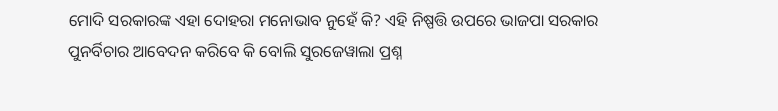ମୋଦି ସରକାରଙ୍କ ଏହା ଦୋହରା ମନୋଭାବ ନୁହେଁ କି? ଏହି ନିଷ୍ପତ୍ତି ଉପରେ ଭାଜପା ସରକାର ପୁନର୍ବିଚାର ଆବେଦନ କରିବେ କି ବୋଲି ସୁରଜେୱାଲା ପ୍ରଶ୍ନ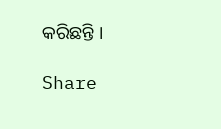କରିଛନ୍ତି ।

Share